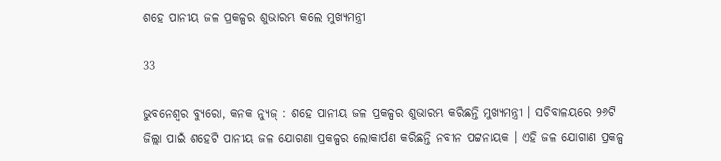ଶହେ ପାନୀୟ ଜଳ ପ୍ରକଳ୍ପର ଶୁଭାରମ୍ଭ କଲେ ମୁଖ୍ୟମନ୍ତ୍ରୀ

33

ଭୁବନେଶ୍ୱର ବ୍ୟୁରୋ, କନକ ନ୍ୟୁଜ୍ : ଶହେ ପାନୀୟ ଜଳ ପ୍ରକଳ୍ପର ଶୁଭାରମ୍ଭ କରିଛନ୍ତି ମୁଖ୍ୟମନ୍ତ୍ରୀ । ସଚିବାଳୟରେ ୨୬ଟି ଜିଲ୍ଲା ପାଇଁ ଶହେଟି ପାନୀୟ ଜଳ ଯୋଗଣା ପ୍ରକଳ୍ପର ଲୋକାର୍ପଣ କରିଛନ୍ତି ନବୀନ ପଟ୍ଟନାୟକ । ଏହି ଜଳ ଯୋଗାଣ ପ୍ରକଳ୍ପ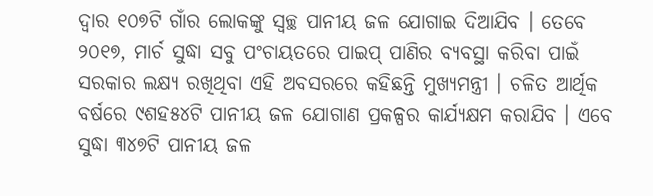ଦ୍ୱାର ୧୦୭ଟି ଗାଁର ଲୋକଙ୍କୁ ସ୍ୱଚ୍ଛ ପାନୀୟ ଜଳ ଯୋଗାଇ ଦିଆଯିବ । ତେବେ ୨୦୧୭, ମାର୍ଚ ସୁଦ୍ଧା ସବୁ ପଂଚାୟତରେ ପାଇପ୍ ପାଣିର ବ୍ୟବସ୍ଥା କରିବା ପାଇଁ ସରକାର ଲକ୍ଷ୍ୟ ରଖିଥିବା ଏହି ଅବସରରେ କହିଛନ୍ତି ମୁଖ୍ୟମନ୍ତ୍ରୀ । ଚଳିତ ଆର୍ଥିକ ବର୍ଷରେ ୯ଶହ୫୪ଟି ପାନୀୟ ଜଳ ଯୋଗାଣ ପ୍ରକଳ୍ପର କାର୍ଯ୍ୟକ୍ଷମ କରାଯିବ । ଏବେ ସୁଦ୍ଧା ୩୪୭ଟି ପାନୀୟ ଜଳ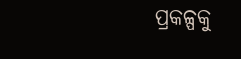ପ୍ରକଳ୍ପକୁ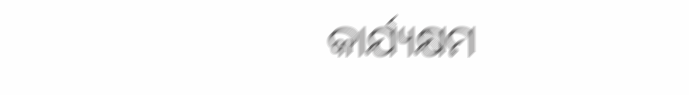କାର୍ଯ୍ୟକ୍ଷମ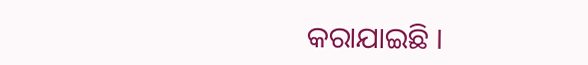କରାଯାଇଛି ।